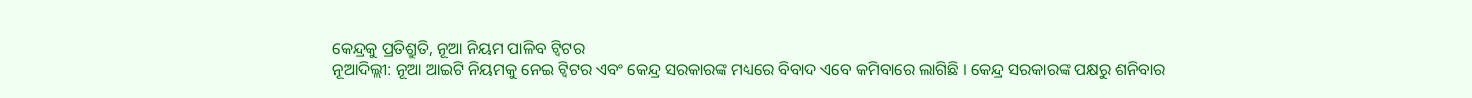କେନ୍ଦ୍ରକୁ ପ୍ରତିଶ୍ରୁତି, ନୂଆ ନିୟମ ପାଳିବ ଟ୍ୱିଟର
ନୂଆଦିଲ୍ଲୀ: ନୂଆ ଆଇଟି ନିୟମକୁ ନେଇ ଟ୍ୱିଟର ଏବଂ କେନ୍ଦ୍ର ସରକାରଙ୍କ ମଧ୍ୟରେ ବିବାଦ ଏବେ କମିବାରେ ଲାଗିଛି । କେନ୍ଦ୍ର ସରକାରଙ୍କ ପକ୍ଷରୁ ଶନିବାର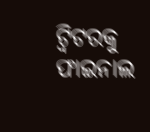ଟ୍ୱିଟରକୁ ଫାଇନାଲ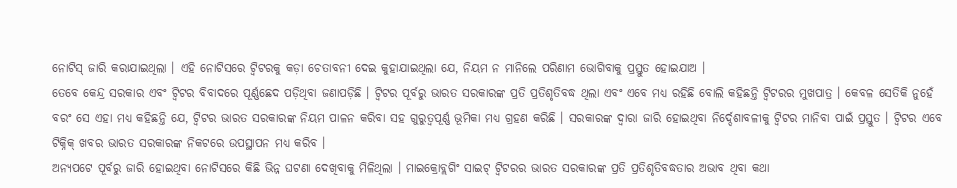ନୋଟିସ୍ ଜାରି କରାଯାଇଥିଲା । ଏହି ନୋଟିସରେ ଟ୍ୱିଟରକୁ କଡ଼ା ଚେତାବନୀ ଦେଇ କୁହାଯାଇଥିଲା ଯେ, ନିୟମ ନ ମାନିଲେ ପରିଣାମ ଭୋଗିବାକୁ ପ୍ରସ୍ତୁତ ହୋଇଯାଅ ।
ତେବେ କେନ୍ଦ୍ର ସରକାର ଏବଂ ଟ୍ୱିଟର ବିବାଦରେ ପୂର୍ଣ୍ଣଛେଦ ପଡ଼ିଥିବା ଜଣାପଡ଼ିଛି । ଟ୍ୱିଟର ପୂର୍ବରୁ ଭାରତ ସରକାରଙ୍କ ପ୍ରତି ପ୍ରତିଶୃତିବଦ୍ଧ ଥିଲା ଏବଂ ଏବେ ମଧ୍ୟ ରହିଛି ବୋଲି କହିଛନ୍ତି ଟ୍ୱିଟରର ମୁଖପାତ୍ର । କେବଳ ସେତିକି ନୁହେଁ ବରଂ ସେ ଏହା ମଧ୍ୟ କହିଛନ୍ତି ଯେ, ଟ୍ୱିଟର ଭାରତ ସରକାରଙ୍କ ନିୟମ ପାଳନ କରିବା ସହ ଗୁରୁତ୍ୱପୂର୍ଣ୍ଣ ଭୂମିକା ମଧ୍ୟ ଗ୍ରହଣ କରିଛି । ସରକାରଙ୍କ ଦ୍ୱାରା ଜାରି ହୋଇଥିବା ନିର୍ଦ୍ଦେଶାବଳୀକୁ ଟ୍ୱିଟର ମାନିବା ପାଇଁ ପ୍ରସ୍ତୁତ । ଟ୍ୱିଟର ଏବେ ଟିକ୍ନିକ୍ ଖବର ଭାରତ ସରକାରଙ୍କ ନିକଟରେ ଉପସ୍ଥାପନ ମଧ୍ୟ କରିବ ।
ଅନ୍ୟପଟେ ପୂର୍ବରୁ ଜାରି ହୋଇଥିବା ନୋଟିସରେ କିଛି ଭିନ୍ନ ଘଟଣା ଦେଖିବାକୁ ମିଳିଥିଲା । ମାଇକ୍ରୋବ୍ଲଗିଂ ସାଇଟ୍ ଟ୍ୱିଟରର ଭାରତ ସରକାରଙ୍କ ପ୍ରତି ପ୍ରତିଶୃତିବଦ୍ଧତାର ଅଭାବ ଥିବା କଥା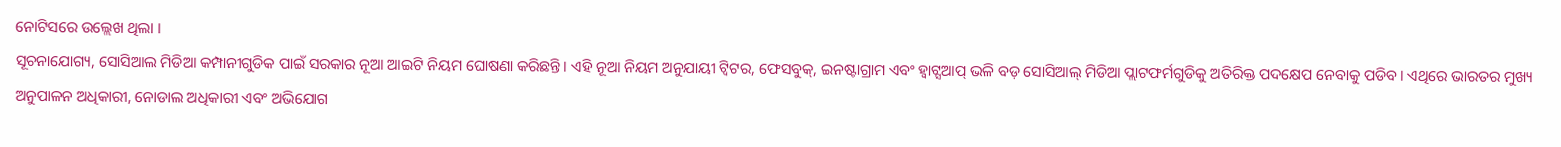ନୋଟିସରେ ଉଲ୍ଲେଖ ଥିଲା ।
ସୂଚନାଯୋଗ୍ୟ, ସୋସିଆଲ ମିଡିଆ କମ୍ପାନୀଗୁଡିକ ପାଇଁ ସରକାର ନୂଆ ଆଇଟି ନିୟମ ଘୋଷଣା କରିଛନ୍ତି। ଏହି ନୂଆ ନିୟମ ଅନୁଯାୟୀ ଟ୍ୱିଟର, ଫେସବୁକ୍, ଇନଷ୍ଟାଗ୍ରାମ ଏବଂ ହ୍ୱାଟ୍ସଆପ୍ ଭଳି ବଡ଼ ସୋସିଆଲ୍ ମିଡିଆ ପ୍ଲାଟଫର୍ମଗୁଡିକୁ ଅତିରିକ୍ତ ପଦକ୍ଷେପ ନେବାକୁ ପଡିବ। ଏଥିରେ ଭାରତର ମୁଖ୍ୟ ଅନୁପାଳନ ଅଧିକାରୀ, ନୋଡାଲ ଅଧିକାରୀ ଏବଂ ଅଭିଯୋଗ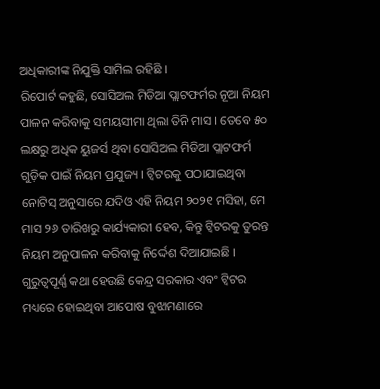ଅଧିକାରୀଙ୍କ ନିଯୁକ୍ତି ସାମିଲ ରହିଛି ।
ରିପୋର୍ଟ କହୁଛି, ସୋସିଅଲ ମିଡିଆ ପ୍ଲାଟଫର୍ମର ନୂଆ ନିୟମ ପାଳନ କରିବାକୁ ସମୟସୀମା ଥିଲା ତିନି ମାସ । ତେବେ ୫୦ ଲକ୍ଷରୁ ଅଧିକ ୟୁଜର୍ସ ଥିବା ସୋସିଅଲ ମିଡିଆ ପ୍ଲାଟଫର୍ମ ଗୁଡ଼ିକ ପାଇଁ ନିୟମ ପ୍ରଯୁଜ୍ୟ । ଟ୍ୱିଟରକୁ ପଠାଯାଇଥିବା ନୋଟିସ୍ ଅନୁସାରେ ଯଦିଓ ଏହି ନିୟମ ୨୦୨୧ ମସିହା, ମେ ମାସ ୨୬ ତାରିଖରୁ କାର୍ଯ୍ୟକାରୀ ହେବ, କିନ୍ତୁ ଟ୍ୱିଟରକୁ ତୁରନ୍ତ ନିୟମ ଅନୁପାଳନ କରିବାକୁ ନିର୍ଦ୍ଦେଶ ଦିଆଯାଇଛି ।
ଗୁରୁତ୍ୱପୂର୍ଣ୍ଣ କଥା ହେଉଛି କେନ୍ଦ୍ର ସରକାର ଏବଂ ଟ୍ୱିଟର ମଧ୍ୟରେ ହୋଇଥିବା ଆପୋଷ ବୁଝାମଣାରେ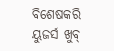ବିଶେଷକରି ୟୁଜର୍ସ ଖୁବ୍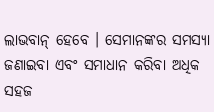ଲାଭବାନ୍ ହେବେ । ସେମାନଙ୍କର ସମସ୍ୟା ଜଣାଇବା ଏବଂ ସମାଧାନ କରିବା ଅଧିକ ସହଜ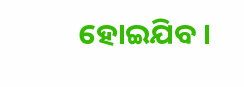ହୋଇଯିବ ।